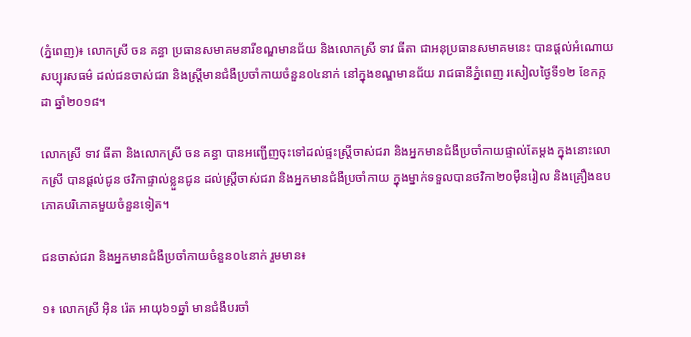(ភ្នំពេញ)៖ លោកស្រី ចន គន្ធា ប្រធានសមាគមនារីខណ្ឌមានជ័យ និងលោកស្រី ទាវ ធីតា ជាអនុប្រធានសមាគមនេះ បានផ្តល់អំណោយសប្បុរសធម៌ ដល់ជនចាស់ជរា និងស្ត្រីមានជំងឺប្រចាំកាយចំនួន០៤នាក់ នៅក្នុងខណ្ឌមានជ័យ រាជធានីភ្នំពេញ រសៀលថ្ងៃទី១២ ខែកក្កដា ឆ្នាំ២០១៨។

លោកស្រី ទាវ ធីតា និងលោកស្រី ចន គន្ធា បានអញ្ជើញចុះទៅដល់ផ្ទះស្រ្តីចាស់ជរា និងអ្នកមានជំងឺប្រចាំកាយផ្ទាល់តែម្តង ក្នុងនោះលោកស្រី បានផ្តល់ជូន ថវិកាផ្ទាល់ខ្លួនជូន ដល់ស្រ្តីចាស់ជរា និងអ្នកមានជំងឺប្រចាំកាយ ក្នុងម្នាក់ទទួលបានថវិកា២០ម៉ឺនរៀល និងគ្រឿងឧបភោគបរិភោគមួយចំនួនទៀត។

ជនចាស់ជរា និងអ្នកមានជំងឺប្រចាំកាយចំនួន០៤នាក់ រួមមាន៖

១៖ លោកស្រី អ៊ិន រ៉េត អាយុ៦១ឆ្នាំ មានជំងឺបរចាំ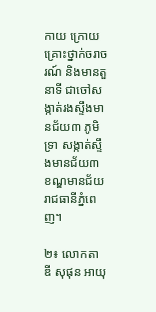កាយ ក្រោយគ្រោះថ្នាក់ចរាចរណ៍ និងមានតួនាទី ជាចៅសង្កាត់រងស្ទឹងមានជ័យ៣ ភូមិទ្រា សង្កាត់ស្ទឹងមានជ័យ៣ ខណ្ឌមានជ័យ រាជធានីភ្នំពេញ។

២៖ លោកតា ឌី សុផុន អាយុ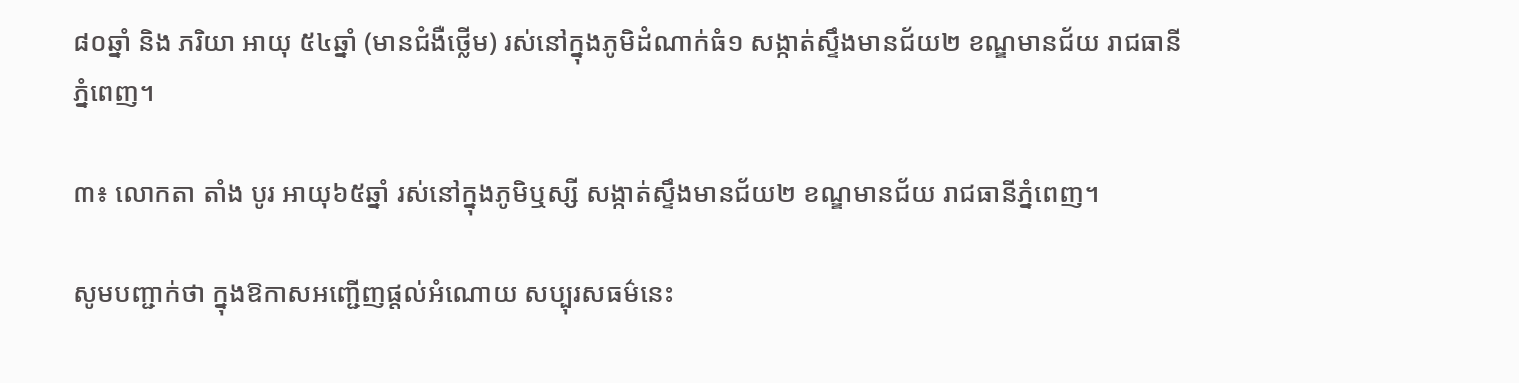៨០ឆ្នាំ និង ភរិយា អាយុ ៥៤ឆ្នាំ (មានជំងឺថ្លើម) រស់នៅក្នុងភូមិដំណាក់ធំ១ សង្កាត់ស្ទឹងមានជ័យ២ ខណ្ឌមានជ័យ រាជធានីភ្នំពេញ។

៣៖ លោកតា តាំង បូរ អាយុ៦៥ឆ្នាំ រស់នៅក្នុងភូមិឬស្សី សង្កាត់ស្ទឹងមានជ័យ២ ខណ្ឌមានជ័យ រាជធានីភ្នំពេញ។

សូមបញ្ជាក់ថា ក្នុងឱកាសអញ្ជើញផ្តល់អំណោយ សប្បុរសធម៌នេះ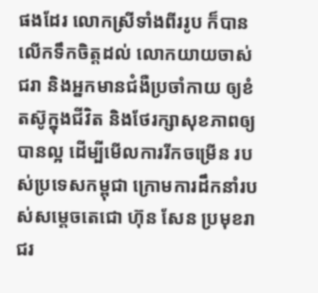ផងដែរ លោកស្រីទាំងពីររូប ក៏បានលើកទឹកចិត្តដល់ លោកយាយចាស់ជរា និងអ្នកមានជំងឺប្រចាំកាយ ឲ្យខំតស៊ូក្នុងជីវិត និងថែរក្សាសុខភាពឲ្យបានល្អ ដើម្បីមើលការរីកចម្រើន របស់ប្រទេសកម្ពុជា ក្រោមការដឹកនាំរបស់សម្តេចតេជោ ហ៊ុន សែន ប្រមុខរាជរ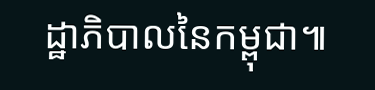ដ្ឋាភិបាលនៃកម្ពុជា៕